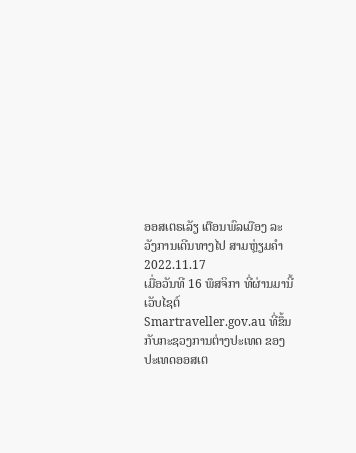ອອສເຕຣເລັຽ ເຕືອນພົລເມືອງ ລະວັງການເດີນທາງໄປ ສາມຫຼ່ຽມຄຳ
2022.11.17
ເມື່ອວັນທີ 16 ພຶສຈິກາ ທີ່ຜ່ານມານີ້ ເວັບໄຊຕ໌ Smartraveller.gov.au ທີ່ຂຶ້ນກັບກະຊວງການຕ່າງປະເທດ ຂອງປະເທດອອສເຕ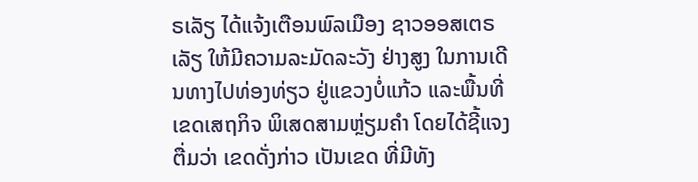ຣເລັຽ ໄດ້ແຈ້ງເຕືອນພົລເມືອງ ຊາວອອສເຕຣເລັຽ ໃຫ້ມີຄວາມລະມັດລະວັງ ຢ່າງສູງ ໃນການເດີນທາງໄປທ່ອງທ່ຽວ ຢູ່ແຂວງບໍ່ແກ້ວ ແລະພື້ນທີ່ເຂດເສຖກິຈ ພິເສດສາມຫຼ່ຽມຄໍາ ໂດຍໄດ້ຊີ້ແຈງຕື່ມວ່າ ເຂດດັ່ງກ່າວ ເປັນເຂດ ທີ່ມີທັງ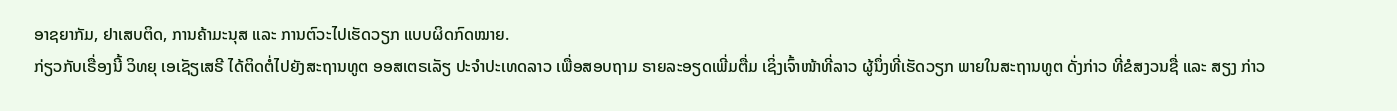ອາຊຍາກັມ, ຢາເສບຕິດ, ການຄ້າມະນຸສ ແລະ ການຕົວະໄປເຮັດວຽກ ແບບຜິດກົດໝາຍ.
ກ່ຽວກັບເຣື່ອງນີ້ ວິທຍຸ ເອເຊັຽເສຣີ ໄດ້ຕິດຕໍ່ໄປຍັງສະຖານທູຕ ອອສເຕຣເລັຽ ປະຈໍາປະເທດລາວ ເພື່ອສອບຖາມ ຣາຍລະອຽດເພີ່ມຕື່ມ ເຊິ່ງເຈົ້າໜ້າທີ່ລາວ ຜູ້ນຶ່ງທີ່ເຮັດວຽກ ພາຍໃນສະຖານທູຕ ດັ່ງກ່າວ ທີ່ຂໍສງວນຊື່ ແລະ ສຽງ ກ່າວ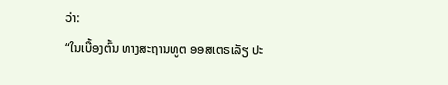ວ່າ:
“ໃນເບື້ອງຕົ້ນ ທາງສະຖານທູຕ ອອສເຕຣເລັຽ ປະ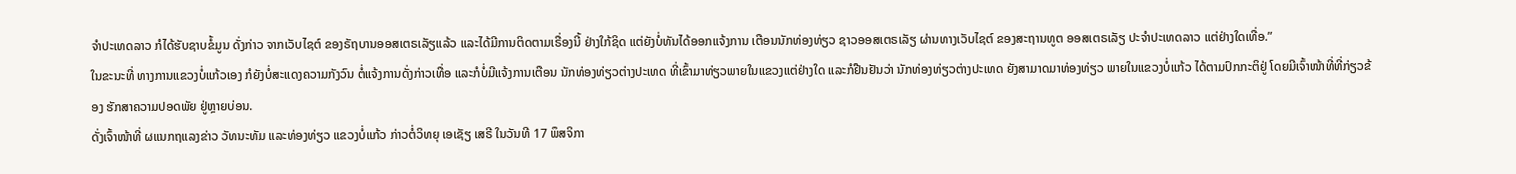ຈໍາປະເທດລາວ ກໍໄດ້ຮັບຊາບຂໍ້ມູນ ດັ່ງກ່າວ ຈາກເວັບໄຊຕ໌ ຂອງຣັຖບານອອສເຕຣເລັຽແລ້ວ ແລະໄດ້ມີການຕິດຕາມເຣື່ອງນີ້ ຢ່າງໃກ້ຊິດ ແຕ່ຍັງບໍ່ທັນໄດ້ອອກແຈ້ງການ ເຕືອນນັກທ່ອງທ່ຽວ ຊາວອອສເຕຣເລັຽ ຜ່ານທາງເວັບໄຊຕ໌ ຂອງສະຖານທູຕ ອອສເຕຣເລັຽ ປະຈໍາປະເທດລາວ ແຕ່ຢ່າງໃດເທື່ອ.”
ໃນຂະນະທີ່ ທາງການແຂວງບໍ່ແກ້ວເອງ ກໍຍັງບໍ່ສະແດງຄວາມກັງວົນ ຕໍ່ແຈ້ງການດັ່ງກ່າວເທື່ອ ແລະກໍບໍ່ມີແຈ້ງການເຕືອນ ນັກທ່ອງທ່ຽວຕ່າງປະເທດ ທີ່ເຂົ້າມາທ່ຽວພາຍໃນແຂວງແຕ່ຢ່າງໃດ ແລະກໍຢືນຢັນວ່າ ນັກທ່ອງທ່ຽວຕ່າງປະເທດ ຍັງສາມາດມາທ່ອງທ່ຽວ ພາຍໃນແຂວງບໍ່ແກ້ວ ໄດ້ຕາມປົກກະຕິຢູ່ ໂດຍມີເຈົ້າໜ້າທີ່ທີ່ກ່ຽວຂ້ອງ ຮັກສາຄວາມປອດພັຍ ຢູ່ຫຼາຍບ່ອນ.
ດັ່ງເຈົ້າໜ້າທີ່ ຜແນກຖແລງຂ່າວ ວັທນະທັມ ແລະທ່ອງທ່ຽວ ແຂວງບໍ່ແກ້ວ ກ່າວຕໍ່ວິທຍຸ ເອເຊັຽ ເສຣີ ໃນວັນທີ 17 ພຶສຈິກາ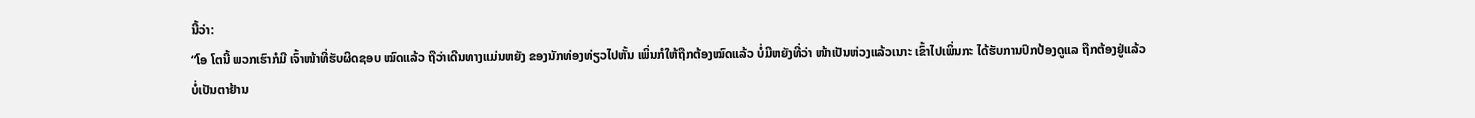ນີ້ວ່າ:
“ໂອ ໂຕນີ້ ພວກເຮົາກໍມີ ເຈົ້າໜ້າທີ່ຮັບຜິດຊອບ ໝົດແລ້ວ ຖືວ່າເດີນທາງແມ່ນຫຍັງ ຂອງນັກທ່ອງທ່ຽວໄປຫັ້ນ ເພິ່ນກໍໃຫ້ຖືກຕ້ອງໝົດແລ້ວ ບໍ່ມີຫຍັງທີ່ວ່າ ໜ້າເປັນຫ່ວງແລ້ວເນາະ ເຂົ້າໄປເພິ່ນກະ ໄດ້ຮັບການປົກປ້ອງດູແລ ຖືກຕ້ອງຢູ່ແລ້ວ ບໍ່ເປັນຕາຢ້ານ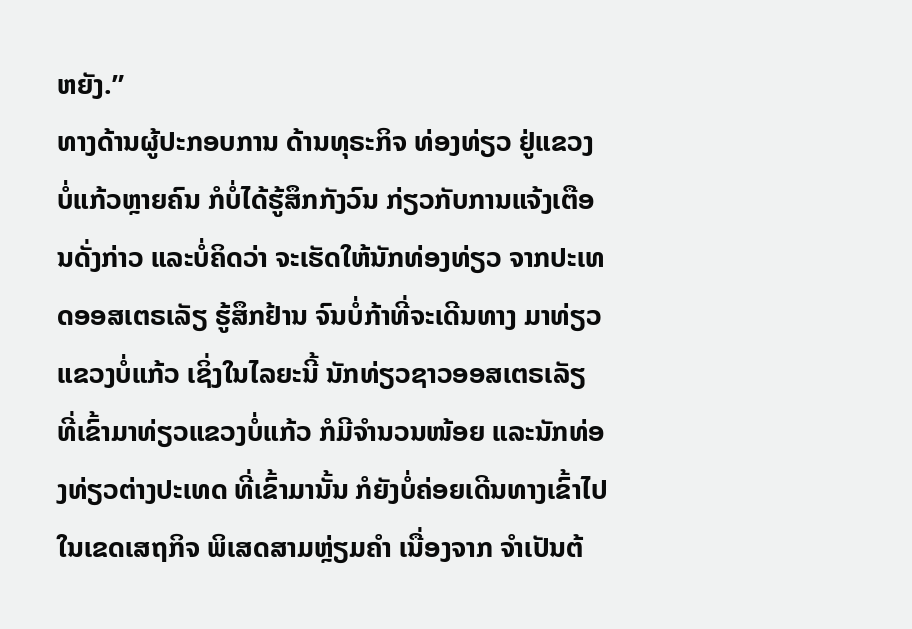ຫຍັງ.”
ທາງດ້ານຜູ້ປະກອບການ ດ້ານທຸຣະກິຈ ທ່ອງທ່ຽວ ຢູ່ແຂວງບໍ່ແກ້ວຫຼາຍຄົນ ກໍບໍ່ໄດ້ຮູ້ສຶກກັງວົນ ກ່ຽວກັບການແຈ້ງເຕືອນດັ່ງກ່າວ ແລະບໍ່ຄິດວ່າ ຈະເຮັດໃຫ້ນັກທ່ອງທ່ຽວ ຈາກປະເທດອອສເຕຣເລັຽ ຮູ້ສຶກຢ້ານ ຈົນບໍ່ກ້າທີ່ຈະເດີນທາງ ມາທ່ຽວແຂວງບໍ່ແກ້ວ ເຊິ່ງໃນໄລຍະນີ້ ນັກທ່ຽວຊາວອອສເຕຣເລັຽ ທີ່ເຂົ້າມາທ່ຽວແຂວງບໍ່ແກ້ວ ກໍມີຈໍານວນໜ້ອຍ ແລະນັກທ່ອງທ່ຽວຕ່າງປະເທດ ທີ່ເຂົ້າມານັ້ນ ກໍຍັງບໍ່ຄ່ອຍເດີນທາງເຂົ້າໄປ ໃນເຂດເສຖກິຈ ພິເສດສາມຫຼ່ຽມຄໍາ ເນື່ອງຈາກ ຈໍາເປັນຕ້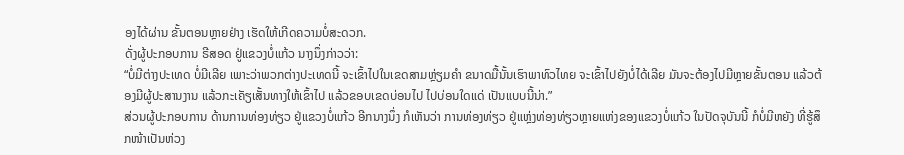ອງໄດ້ຜ່ານ ຂັ້ນຕອນຫຼາຍຢ່າງ ເຮັດໃຫ້ເກີດຄວາມບໍ່ສະດວກ.
ດັ່ງຜູ້ປະກອບການ ຣີສອດ ຢູ່ແຂວງບໍ່ແກ້ວ ນາງນຶ່ງກ່າວວ່າ:
“ບໍ່ມີຕ່າງປະເທດ ບໍ່ມີເລີຍ ເພາະວ່າພວກຕ່າງປະເທດນີ້ ຈະເຂົ້າໄປໃນເຂດສາມຫຼ່ຽມຄໍາ ຂນາດມື້ນັ້ນເຮົາພາທົວໄທຍ ຈະເຂົ້າໄປຍັງບໍ່ໄດ້ເລີຍ ມັນຈະຕ້ອງໄປມີຫຼາຍຂັ້ນຕອນ ແລ້ວຕ້ອງມີຜູ້ປະສານງານ ແລ້ວກະເຄັຽເສັ້ນທາງໃຫ້ເຂົ້າໄປ ແລ້ວຂອບເຂດບ່ອນໄປ ໄປບ່ອນໃດແດ່ ເປັນແບບນີ້ນ່າ.”
ສ່ວນຜູ້ປະກອບການ ດ້ານການທ່ອງທ່ຽວ ຢູ່ແຂວງບໍ່ແກ້ວ ອີກນາງນຶ່ງ ກໍເຫັນວ່າ ການທ່ອງທ່ຽວ ຢູ່ແຫຼ່ງທ່ອງທ່ຽວຫຼາຍແຫ່ງຂອງແຂວງບໍ່ແກ້ວ ໃນປັດຈຸບັນນີ້ ກໍບໍ່ມີຫຍັງ ທີ່ຮູ້ສຶກໜ້າເປັນຫ່ວງ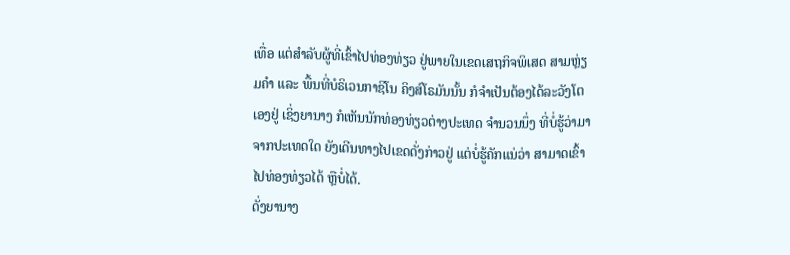ເທື່ອ ແຕ່ສໍາລັບຜູ້ທີ່ເຂົ້າໄປທ່ອງທ່ຽວ ຢູ່ພາຍໃນເຂດເສຖກິຈພິເສດ ສາມຫຼ່ຽມຄໍາ ແລະ ພື້ນທີ່ບໍຣິເວນກາຊິໂນ ຄິງສ໌ໂຣມັນນັ້ນ ກໍຈໍາເປັນຕ້ອງໄດ້ລະວັງໂຕເອງຢູ່ ເຊິ່ງຍານາງ ກໍເຫັນນັກທ່ອງທ່ຽວຕ່າງປະເທດ ຈໍານວນນຶ່ງ ທີ່ບໍ່ຮູ້ວ່າມາຈາກປະເທດໃດ ຍັງເດີນທາງໄປເຂດດັ່ງກ່າວຢູ່ ແຕ່ບໍ່ຮູ້ຄັກແນ່ວ່າ ສາມາດເຂົ້າໄປທ່ອງທ່ຽວໄດ້ ຫຼືບໍ່ໄດ້.
ດັ່ງຍານາງ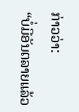ກ່າວວ່າ:
“ບໍ່ມີອັນຕລາຍແລ້ວ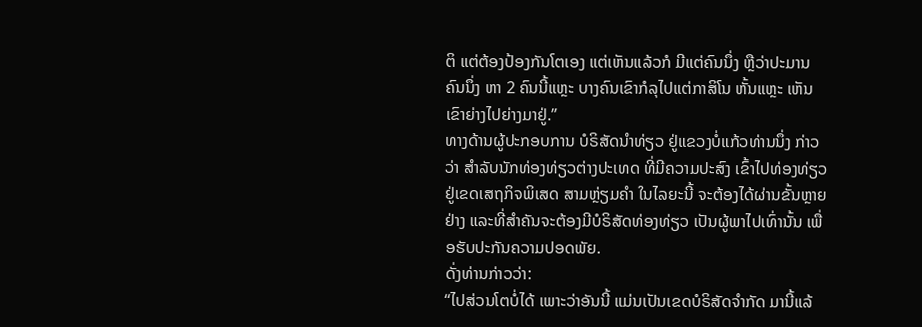ຕິ ແຕ່ຕ້ອງປ້ອງກັນໂຕເອງ ແຕ່ເຫັນແລ້ວກໍ ມີແຕ່ຄົນນຶ່ງ ຫຼືວ່າປະມານຄົນນຶ່ງ ຫາ 2 ຄົນນີ້ແຫຼະ ບາງຄົນເຂົາກໍລຸໄປແຕ່ກາສິໂນ ຫັ້ນແຫຼະ ເຫັນເຂົາຍ່າງໄປຍ່າງມາຢູ່.”
ທາງດ້ານຜູ້ປະກອບການ ບໍຣິສັດນໍາທ່ຽວ ຢູ່ແຂວງບໍ່ແກ້ວທ່ານນຶ່ງ ກ່າວວ່າ ສໍາລັບນັກທ່ອງທ່ຽວຕ່າງປະເທດ ທີ່ມີຄວາມປະສົງ ເຂົ້າໄປທ່ອງທ່ຽວ ຢູ່ເຂດເສຖກິຈພິເສດ ສາມຫຼ່ຽມຄໍາ ໃນໄລຍະນີ້ ຈະຕ້ອງໄດ້ຜ່ານຂັ້ນຫຼາຍຢ່າງ ແລະທີ່ສໍາຄັນຈະຕ້ອງມີບໍຣິສັດທ່ອງທ່ຽວ ເປັນຜູ້ພາໄປເທົ່ານັ້ນ ເພື່ອຮັບປະກັນຄວາມປອດພັຍ.
ດັ່ງທ່ານກ່າວວ່າ:
“ໄປສ່ວນໂຕບໍ່ໄດ້ ເພາະວ່າອັນນີ້ ແມ່ນເປັນເຂດບໍຣິສັດຈໍາກັດ ມານີ້ແລ້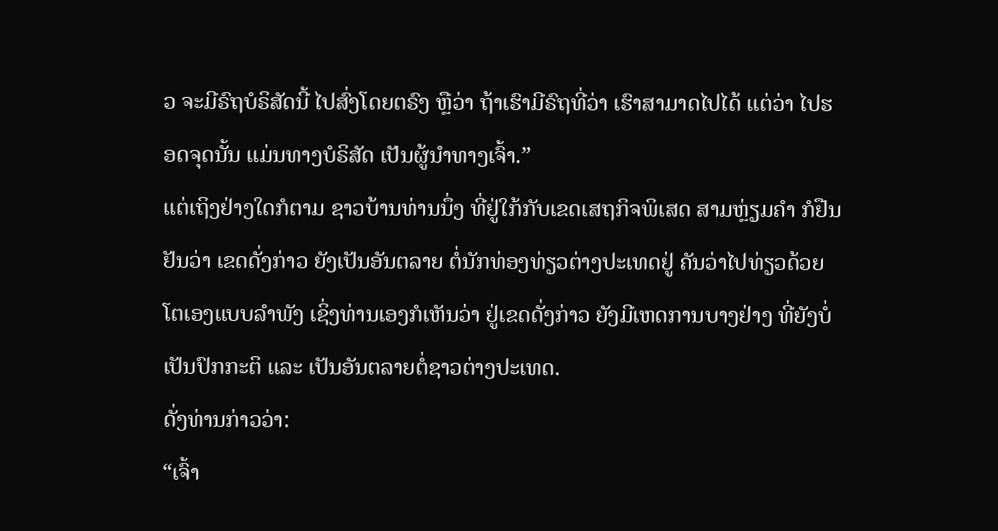ວ ຈະມີຣົຖບໍຣິສັດນີ້ ໄປສົ່ງໂດຍຕຣົງ ຫຼືວ່າ ຖ້າເຮົາມີຣົຖທີ່ວ່າ ເຮົາສາມາດໄປໄດ້ ແຕ່ວ່າ ໄປຮອດຈຸດນັ້ນ ແມ່ນທາງບໍຣິສັດ ເປັນຜູ້ນໍາທາງເຈົ້າ.”
ແຕ່ເຖິງຢ່າງໃດກໍຕາມ ຊາວບ້ານທ່ານນຶ່ງ ທີ່ຢູ່ໃກ້ກັບເຂດເສຖກິຈພິເສດ ສາມຫຼ່ຽມຄໍາ ກໍຢືນຢັນວ່າ ເຂດດັ່ງກ່າວ ຍັງເປັນອັນຕລາຍ ຕໍ່ນັກທ່ອງທ່ຽວຕ່າງປະເທດຢູ່ ຄັນວ່າໄປທ່ຽວດ້ວຍໂຕເອງແບບລໍາພັງ ເຊິ່ງທ່ານເອງກໍເຫັນວ່າ ຢູ່ເຂດດັ່ງກ່າວ ຍັງມີເຫດການບາງຢ່າງ ທີ່ຍັງບໍ່ເປັນປົກກະຕິ ແລະ ເປັນອັນຕລາຍຕໍ່ຊາວຕ່າງປະເທດ.
ດັ່ງທ່ານກ່າວວ່າ:
“ເຈົ້າ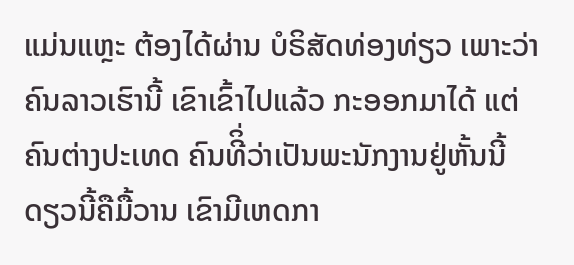ແມ່ນແຫຼະ ຕ້ອງໄດ້ຜ່ານ ບໍຣິສັດທ່ອງທ່ຽວ ເພາະວ່າຄົນລາວເຮົານີ້ ເຂົາເຂົ້າໄປແລ້ວ ກະອອກມາໄດ້ ແຕ່ຄົນຕ່າງປະເທດ ຄົນທີິ່ວ່າເປັນພະນັກງານຢູ່ຫັ້ນນີ້ ດຽວນີ້ຄືມື້ວານ ເຂົາມີເຫດກາ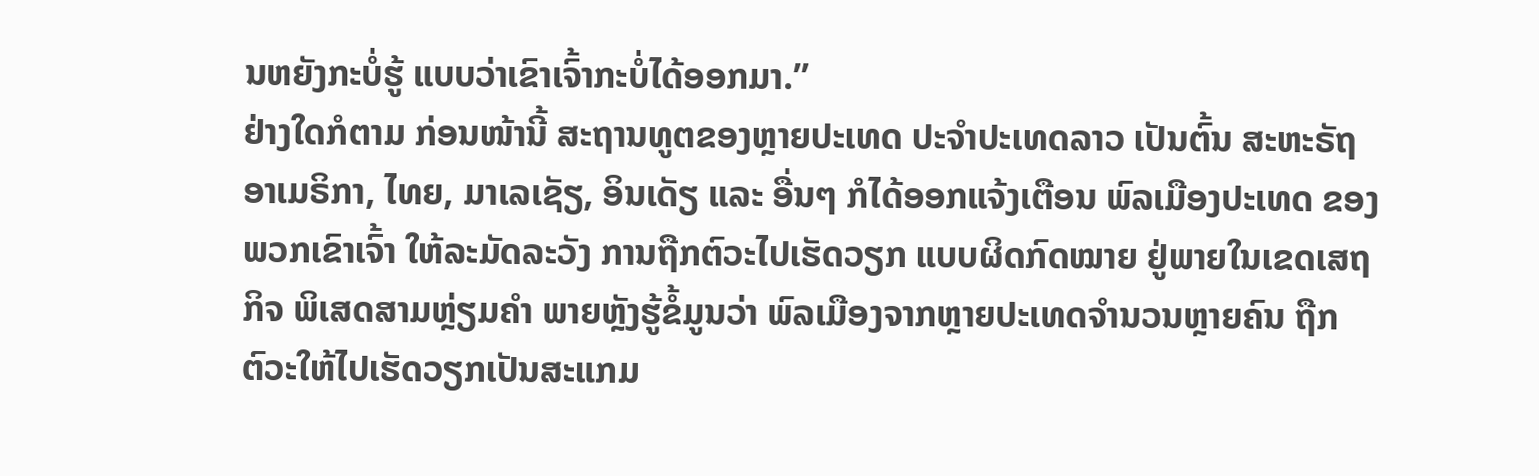ນຫຍັງກະບໍ່ຮູ້ ແບບວ່າເຂົາເຈົ້າກະບໍ່ໄດ້ອອກມາ.”
ຢ່າງໃດກໍຕາມ ກ່ອນໜ້ານີ້ ສະຖານທູຕຂອງຫຼາຍປະເທດ ປະຈໍາປະເທດລາວ ເປັນຕົ້ນ ສະຫະຣັຖອາເມຣິກາ, ໄທຍ, ມາເລເຊັຽ, ອິນເດັຽ ແລະ ອື່ນໆ ກໍໄດ້ອອກແຈ້ງເຕືອນ ພົລເມືອງປະເທດ ຂອງພວກເຂົາເຈົ້າ ໃຫ້ລະມັດລະວັງ ການຖືກຕົວະໄປເຮັດວຽກ ແບບຜິດກົດໝາຍ ຢູ່ພາຍໃນເຂດເສຖກິຈ ພິເສດສາມຫຼ່ຽມຄໍາ ພາຍຫຼັງຮູ້ຂໍ້ມູນວ່າ ພົລເມືອງຈາກຫຼາຍປະເທດຈໍານວນຫຼາຍຄົນ ຖືກຕົວະໃຫ້ໄປເຮັດວຽກເປັນສະແກມ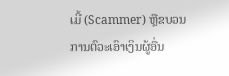ເມີ້ (Scammer) ຫຼືຂບວນການຕົວະເອົາເງິນຜູ້ອື່ນ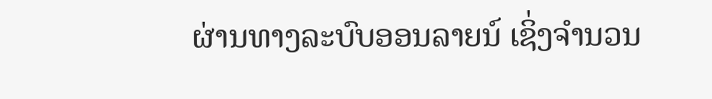ຜ່ານທາງລະບົບອອນລາຍນ໌ ເຊິ່ງຈໍານວນ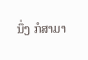ນຶ່ງ ກໍສາມາ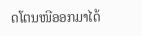ດໂຕນໜີອອກມາໄດ້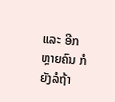ແລະ ອີກຫຼາຍຄົນ ກໍຍັງລໍຖ້າ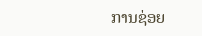ການຊ່ອຍ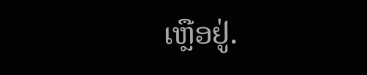ເຫຼືອຢູ່.